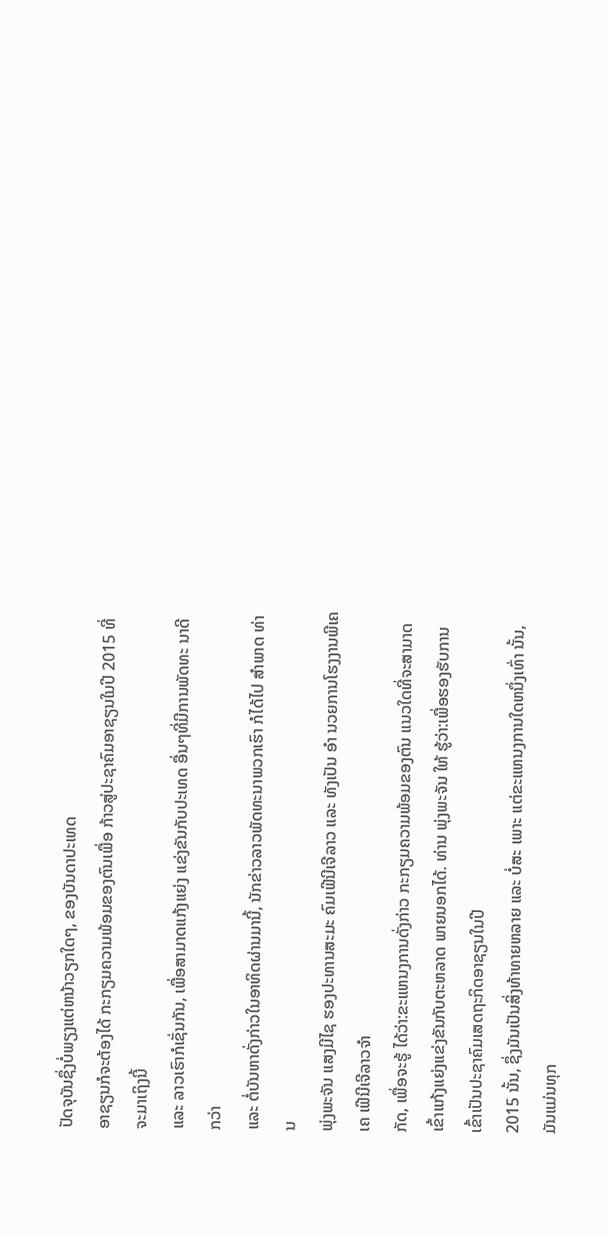ປັດຈຸບັນຊຶ່ງບໍ່ພຽງແຕ່ຫນ້າວຽກໃດໆ, ຂອງບັນດາປະເທດ
ອາຊຽນກໍຈະຕ້ອງໄດ້ ກະກຽມຄວາມພ້ອມຂອງຕົນເພື່ອ ກ້າວສູ່ປະຊາຄົມອາຊຽນໃນປີ 2015 ທີ່ຈະມາເຖິງນີ້
ແລະ ລາວເຮົາກໍເຊັ່ນກັນ, ເພື່ອສາມາດແກ້ງແຍ່ງ ແຂ່ງຂັນກັບປະເທດ ອື່ນໆທີ່ມີການພັດທະ ນາດີ ກວ່າ
ແລະ ຕໍ່ບັນຫາດັ່ງກ່າວໃນອາທິດຜ່ານມານີ້, ນັກຂ່າວລາວພັດທະນາພວກເຮົາ ກໍໄດ້ໄປ ສຳພາດ ທ່ານ
ພຸ່ງພະຈັນ ແສງມີໄຊ ຮອງປະທານສະມະ ຄົມເຟີນີເຈີລາວ ແລະ ທັງເປັນ ອຳ ນວຍການໂຮງງານພີເຄເຄ ເຟີນີເຈີລາວຈຳ
ກັດ, ເພື່ອຈະຮູ້ ໄດ້ວ່າ:ຂະແຫນງການດັ່ງກ່າວ ກະກຽມຄວາມພ້ອມຂອງຕົນ ແນວໃດທີ່ຈະສາມາດເຂົ້າແກ້ງແຍ່ງແຂ່ງຂັນກັບຕະຫລາດ ພາຍນອກໄດ້. ທ່ານ ພຸ່ງພະຈັນ ໃຫ້ ຮູ້ວ່າ:ເພື່ອຮອງຮັບການເຂົ້າເປັນປະຊາຄົມເສດຖະກິດອາຊຽນໃນປີ
2015 ນັ້ນ, ຊຶ່ງມັນເປັນສິ່ງທ້າທາຍຫລາຍ ແລະ ບໍ່ສະ ເພາະ ແຕ່ຂະແຫນງການໃດຫນຶ່ງເທົ່າ ນັ້ນ,ມັນແມ່ນທຸກ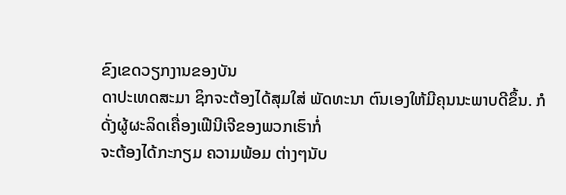ຂົງເຂດວຽກງານຂອງບັນ
ດາປະເທດສະມາ ຊິກຈະຕ້ອງໄດ້ສຸມໃສ່ ພັດທະນາ ຕົນເອງໃຫ້ມີຄຸນນະພາບດີຂຶ້ນ. ກໍດັ່ງຜູ້ຜະລິດເຄື່ອງເຟີນີເຈີຂອງພວກເຮົາກໍ່
ຈະຕ້ອງໄດ້ກະກຽມ ຄວາມພ້ອມ ຕ່າງໆນັບ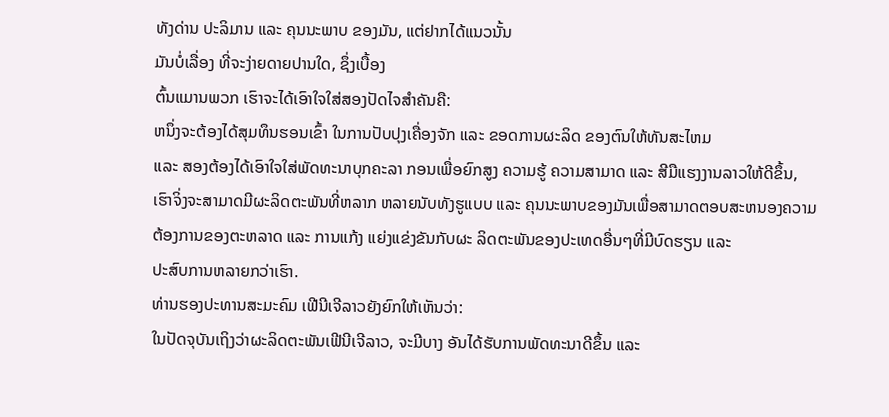ທັງດ່ານ ປະລິມານ ແລະ ຄຸນນະພາບ ຂອງມັນ, ແຕ່ຢາກໄດ້ແນວນັ້ນ
ມັນບໍ່ເລື່ອງ ທີ່ຈະງ່າຍດາຍປານໃດ, ຊຶ່ງເບື້ອງ
ຕົ້ນແມານພວກ ເຮົາຈະໄດ້ເອົາໃຈໃສ່ສອງປັດໄຈສຳຄັນຄື:
ຫນຶ່ງຈະຕ້ອງໄດ້ສຸມທຶນຮອນເຂົ້າ ໃນການປັບປຸງເຄື່ອງຈັກ ແລະ ຂອດການຜະລິດ ຂອງຕົນໃຫ້ທັນສະໄຫມ
ແລະ ສອງຕ້ອງໄດ້ເອົາໃຈໃສ່ພັດທະນາບຸກຄະລາ ກອນເພື່ອຍົກສູງ ຄວາມຮູ້ ຄວາມສາມາດ ແລະ ສີມືແຮງງານລາວໃຫ້ດີຂຶ້ນ,
ເຮົາຈິ່ງຈະສາມາດມີຜະລິດຕະພັນທີ່ຫລາກ ຫລາຍນັບທັງຮູແບບ ແລະ ຄຸນນະພາບຂອງມັນເພື່ອສາມາດຕອບສະຫນອງຄວາມ
ຕ້ອງການຂອງຕະຫລາດ ແລະ ການແກ້ງ ແຍ່ງແຂ່ງຂັນກັບຜະ ລິດຕະພັນຂອງປະເທດອື່ນໆທີ່ມີບົດຮຽນ ແລະ
ປະສົບການຫລາຍກວ່າເຮົາ.
ທ່ານຮອງປະທານສະມະຄົມ ເຟີນີເຈີລາວຍັງຍົກໃຫ້ເຫັນວ່າ:
ໃນປັດຈຸບັນເຖິງວ່າຜະລິດຕະພັນເຟີນີເຈີລາວ, ຈະມີບາງ ອັນໄດ້ຮັບການພັດທະນາດີຂຶ້ນ ແລະ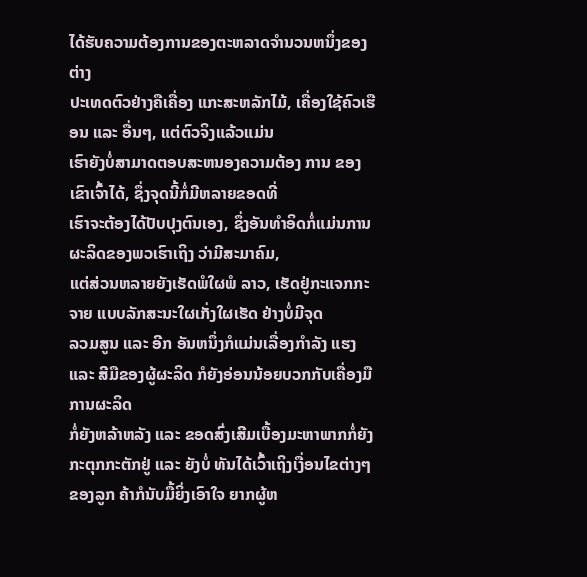ໄດ້ຮັບຄວາມຕ້ອງການຂອງຕະຫລາດຈຳນວນຫນຶ່ງຂອງຕ່າງ
ປະເທດຕົວຢ່າງຄືເຄື່ອງ ແກະສະຫລັກໄມ້, ເຄື່ອງໃຊ້ຄົວເຮືອນ ແລະ ອື່ນໆ, ແຕ່ຕົວຈິງແລ້ວແມ່ນ
ເຮົາຍັງບໍ່ສາມາດຕອບສະຫນອງຄວາມຕ້ອງ ການ ຂອງເຂົາເຈົ້າໄດ້, ຊຶ່ງຈຸດນີ້ກໍ່ມີຫລາຍຂອດທີ່
ເຮົາຈະຕ້ອງໄດ້ປັບປຸງຕົນເອງ, ຊຶ່ງອັນທຳອິດກໍ່ແມ່ນການຜະລິດຂອງພວເຮົາເຖິງ ວ່າມີສະມາຄົມ,
ແຕ່ສ່ວນຫລາຍຍັງເຮັດພໍໃຜພໍ ລາວ, ເຮັດຢູ່ກະແຈກກະຈາຍ ແບບລັກສະນະໃຜເກັ່ງໃຜເຮັດ ຢ່າງບໍ່ມີຈຸດ
ລວມສູນ ແລະ ອີກ ອັນຫນຶ່ງກໍແມ່ນເລື່ອງກຳລັງ ແຮງ ແລະ ສີມືຂອງຜູ້ຜະລິດ ກໍຍັງອ່ອນນ້ອຍບວກກັບເຄື່ອງມືການຜະລິດ
ກໍ່ຍັງຫລ້າຫລັງ ແລະ ຂອດສົ່ງເສີມເບື້ອງມະຫາພາກກໍ່ຍັງກະຕຸກກະຕັກຢູ່ ແລະ ຍັງບໍ່ ທັນໄດ້ເວົ້າເຖິງເງື່ອນໄຂຕ່າງໆ
ຂອງລູກ ຄ້າກໍນັບມື້ຍິ່ງເອົາໃຈ ຍາກຜູ້ຫ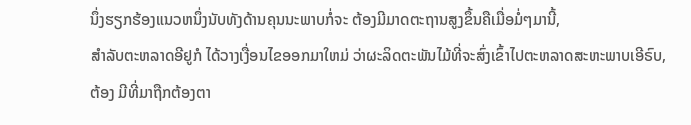ນຶ່ງຮຽກຮ້ອງແນວຫນຶ່ງນັບທັງດ້ານຄຸນນະພາບກໍ່ຈະ ຕ້ອງມີມາດຕະຖານສູງຂຶ້ນຄືເມື່ອມໍ່ໆມານີ້,
ສຳລັບຕະຫລາດອີຢູກໍ ໄດ້ວາງເງື່ອນໄຂອອກມາໃຫມ່ ວ່າຜະລິດຕະພັນໄມ້ທີ່ຈະສົ່ງເຂົ້າໄປຕະຫລາດສະຫະພາບເອີຣົບ,
ຕ້ອງ ມີທີ່ມາຖືກຕ້ອງຕາ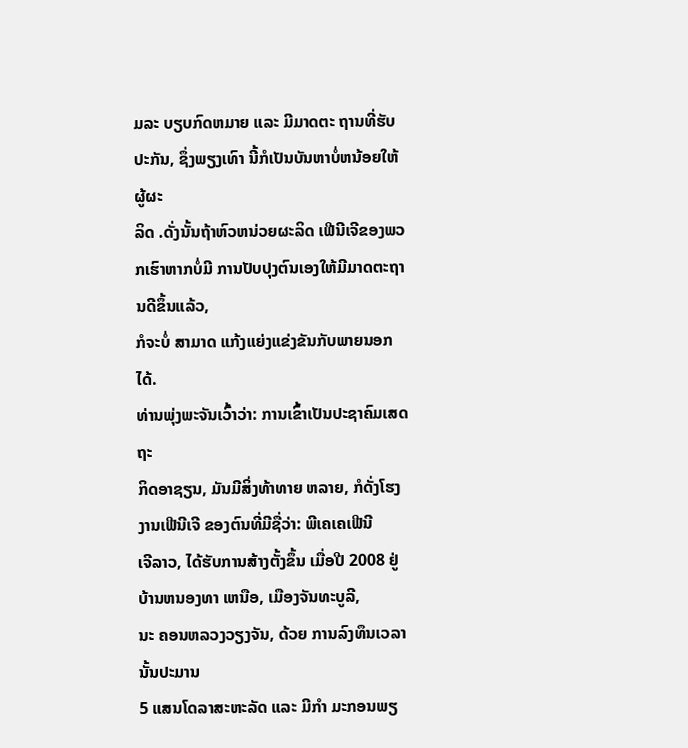ມລະ ບຽບກົດຫມາຍ ແລະ ມີມາດຕະ ຖານທີ່ຮັບປະກັນ, ຊຶ່ງພຽງເທົາ ນີ້ກໍເປັນບັນຫາບໍ່ຫນ້ອຍໃຫ້ຜູ້ຜະ
ລິດ .ດັ່ງນັ້ນຖ້າຫົວຫນ່ວຍຜະລິດ ເຟີນີເຈີຂອງພວກເຮົາຫາກບໍ່ມີ ການປັບປຸງຕົນເອງໃຫ້ມີມາດຕະຖານດີຂຶ້ນແລ້ວ,
ກໍຈະບໍ່ ສາມາດ ແກ້ງແຍ່ງແຂ່ງຂັນກັບພາຍນອກໄດ້.
ທ່ານພຸ່ງພະຈັນເວົ້າວ່າ: ການເຂົ້າເປັນປະຊາຄົມເສດຖະ
ກິດອາຊຽນ, ມັນມີສິ່ງທ້າທາຍ ຫລາຍ, ກໍດັ່ງໂຮງງານເຟີນີເຈີ ຂອງຕົນທີ່ມີຊື່ວ່າ: ພີເຄເຄເຟີນີ
ເຈີລາວ, ໄດ້ຮັບການສ້າງຕັ້ງຂຶ້ນ ເມື່ອປີ 2008 ຢູ່ບ້ານຫນອງທາ ເຫນືອ, ເມືອງຈັນທະບູລີ,
ນະ ຄອນຫລວງວຽງຈັນ, ດ້ວຍ ການລົງທຶນເວລານັ້ນປະມານ
5 ແສນໂດລາສະຫະລັດ ແລະ ມີກຳ ມະກອນພຽ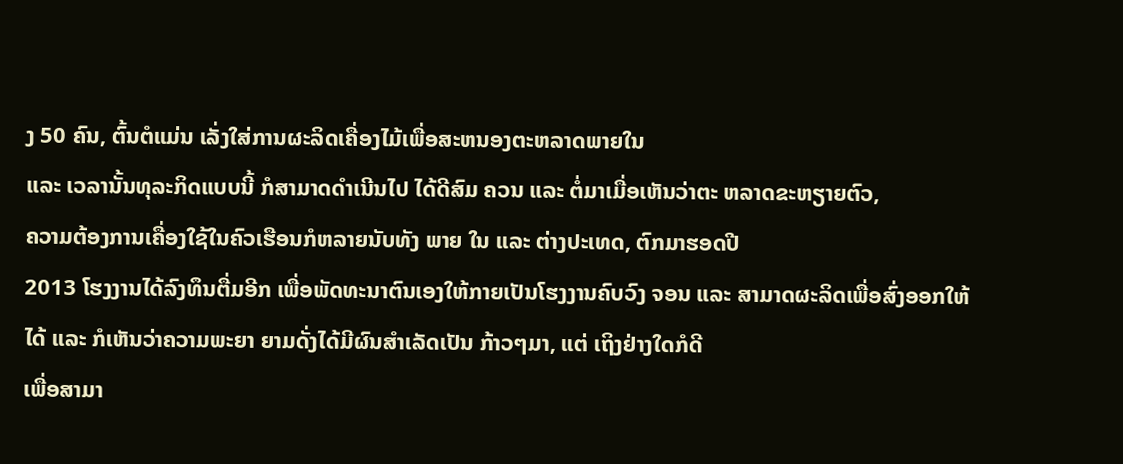ງ 50 ຄົນ, ຕົ້ນຕໍແມ່ນ ເລັ່ງໃສ່ການຜະລິດເຄື່ອງໄມ້ເພື່ອສະຫນອງຕະຫລາດພາຍໃນ
ແລະ ເວລານັ້ນທຸລະກິດແບບນີ້ ກໍສາມາດດຳເນີນໄປ ໄດ້ດີສົມ ຄວນ ແລະ ຕໍ່ມາເມື່ອເຫັນວ່າຕະ ຫລາດຂະຫຽາຍຕົວ,
ຄວາມຕ້ອງການເຄື່ອງໃຊ້ໃນຄົວເຮືອນກໍຫລາຍນັບທັງ ພາຍ ໃນ ແລະ ຕ່າງປະເທດ, ຕົກມາຮອດປີ
2013 ໂຮງງານໄດ້ລົງທຶນຕື່ມອີກ ເພື່ອພັດທະນາຕົນເອງໃຫ້ກາຍເປັນໂຮງງານຄົບວົງ ຈອນ ແລະ ສາມາດຜະລິດເພື່ອສົ່ງອອກໃຫ້
ໄດ້ ແລະ ກໍເຫັນວ່າຄວາມພະຍາ ຍາມດັ່ງໄດ້ມີຜົນສຳເລັດເປັນ ກ້າວໆມາ, ແຕ່ ເຖິງຢ່າງໃດກໍດີ
ເພື່ອສາມາ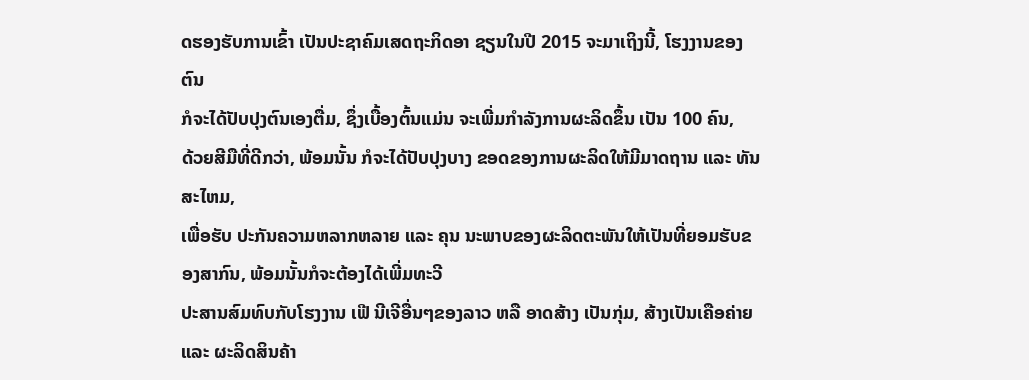ດຮອງຮັບການເຂົ້າ ເປັນປະຊາຄົມເສດຖະກິດອາ ຊຽນໃນປີ 2015 ຈະມາເຖິງນີ້, ໂຮງງານຂອງຕົນ
ກໍຈະໄດ້ປັບປຸງຕົນເອງຕື່ມ, ຊຶ່ງເບື້ອງຕົ້ນແມ່ນ ຈະເພີ່ມກຳລັງການຜະລິດຂຶ້ນ ເປັນ 100 ຄົນ,
ດ້ວຍສີມືທີ່ດີກວ່າ, ພ້ອມນັ້ນ ກໍຈະໄດ້ປັບປຸງບາງ ຂອດຂອງການຜະລິດໃຫ້ມີມາດຖານ ແລະ ທັນສະໄຫມ,
ເພື່ອຮັບ ປະກັນຄວາມຫລາກຫລາຍ ແລະ ຄຸນ ນະພາບຂອງຜະລິດຕະພັນໃຫ້ເປັນທີ່ຍອມຮັບຂອງສາກົນ, ພ້ອມນັ້ນກໍຈະຕ້ອງໄດ້ເພີ່ມທະວີ
ປະສານສົມທົບກັບໂຮງງານ ເຟີ ນີເຈີອື່ນໆຂອງລາວ ຫລື ອາດສ້າງ ເປັນກຸ່ມ, ສ້າງເປັນເຄືອຄ່າຍ
ແລະ ຜະລິດສິນຄ້າ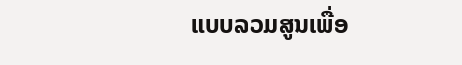ແບບລວມສູນເພື່ອ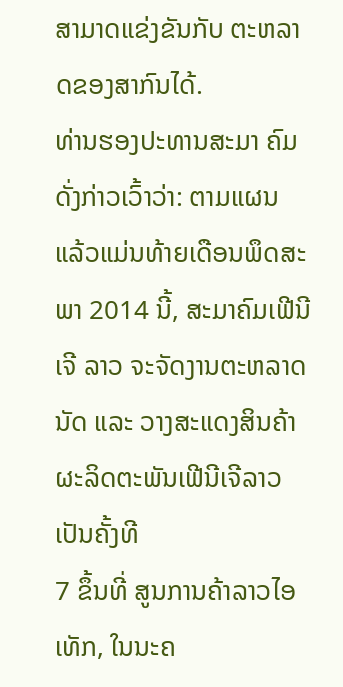ສາມາດແຂ່ງຂັນກັບ ຕະຫລາດຂອງສາກົນໄດ້.
ທ່ານຮອງປະທານສະມາ ຄົມດັ່ງກ່າວເວົ້າວ່າ: ຕາມແຜນ
ແລ້ວແມ່ນທ້າຍເດືອນພຶດສະພາ 2014 ນີ້, ສະມາຄົມເຟີນີເຈີ ລາວ ຈະຈັດງານຕະຫລາດນັດ ແລະ ວາງສະແດງສິນຄ້າຜະລິດຕະພັນເຟີນີເຈີລາວເປັນຄັ້ງທີ
7 ຂຶ້ນທີ່ ສູນການຄ້າລາວໄອ ເທັກ, ໃນນະຄ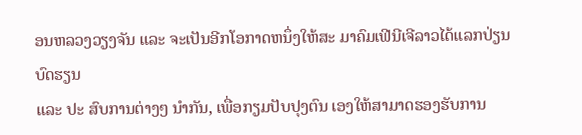ອນຫລວງວຽງຈັນ ແລະ ຈະເປັນອີກໂອກາດຫນຶ່ງໃຫ້ສະ ມາຄົມເຟີນີເຈີລາວໄດ້ແລກປ່ຽນບົດຮຽນ
ແລະ ປະ ສົບການຕ່າງໆ ນຳກັນ, ເພື່ອກຽມປັບປຸງຕົນ ເອງໃຫ້ສາມາດຮອງຮັບການ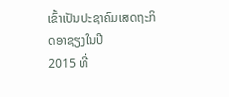ເຂົ້າເປັນປະຊາຄົມເສດຖະກິດອາຊຽງໃນປີ
2015 ທີ່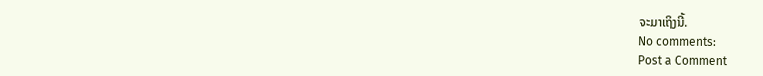ຈະມາເຖິງນີ້.
No comments:
Post a Comment